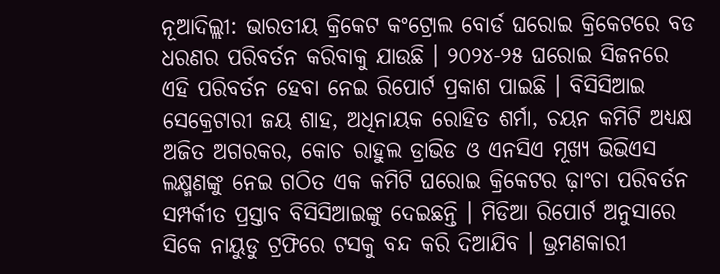ନୂଆଦିଲ୍ଲୀ: ଭାରତୀୟ କ୍ରିକେଟ କଂଟ୍ରୋଲ ବୋର୍ଡ ଘରୋଇ କ୍ରିକେଟରେ ବଡ ଧରଣର ପରିବର୍ତନ କରିବାକୁ ଯାଉଛି । ୨୦୨୪-୨୫ ଘରୋଇ ସିଜନରେ ଏହି ପରିବର୍ତନ ହେବା ନେଇ ରିପୋର୍ଟ ପ୍ରକାଶ ପାଇଛି । ବିସିସିଆଇ ସେକ୍ରେଟାରୀ ଜୟ ଶାହ, ଅଧିନାୟକ ରୋହିତ ଶର୍ମା, ଚୟନ କମିଟି ଅଧ୍ୟକ୍ଷ ଅଜିତ ଅଗରକର, କୋଚ ରାହୁଲ ଡ୍ରାଭିଡ ଓ ଏନସିଏ ମୂଖ୍ୟ ଭିଭିଏସ ଲକ୍ଷ୍ମଣଙ୍କୁ ନେଇ ଗଠିତ ଏକ କମିଟି ଘରୋଇ କ୍ରିକେଟର ଢ଼ାଂଚା ପରିବର୍ତନ ସମ୍ପର୍କୀତ ପ୍ରସ୍ତାବ ବିସିସିଆଇଙ୍କୁ ଦେଇଛନ୍ତି । ମିଡିଆ ରିପୋର୍ଟ ଅନୁସାରେ ସିକେ ନାୟୁଡୁ ଟ୍ରଫିରେ ଟସକୁ ବନ୍ଦ କରି ଦିଆଯିବ । ଭ୍ରମଣକାରୀ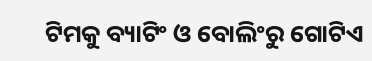ଟିମକୁ ବ୍ୟାଟିଂ ଓ ବୋଲିଂରୁ ଗୋଟିଏ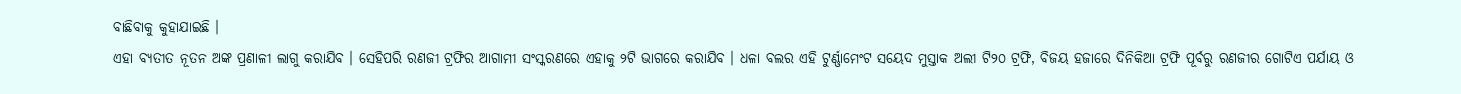ବାଛିବାକୁ କୁହାଯାଇଛି ।
ଏହା ବ୍ୟତୀତ ନୂତନ ଅଙ୍କ ପ୍ରଣାଳୀ ଲାଗୁ କରାଯିବ । ସେହିପରି ରଣଜୀ ଟ୍ରଫିର ଆଗାମୀ ସଂସ୍କରଣରେ ଏହାକୁ ୨ଟି ଭାଗରେ କରାଯିବ । ଧଳା ବଲର ଏହି ଟୁର୍ଣ୍ଣାମେଂଟ ସୟେଦ ମୁସ୍ତାକ ଅଲୀ ଟି୨୦ ଟ୍ରଫି, ବିଜୟ ହଜାରେ ଦିନିକିଆ ଟ୍ରଫି ପୂର୍ବରୁ ରଣଜୀର ଗୋଟିଏ ପର୍ଯାୟ ଓ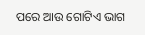ପରେ ଆଉ ଗୋଟିଏ ଭାଗ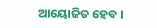ଆୟୋଜିତ ହେବ ।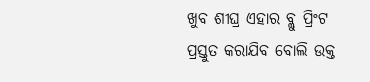ଖୁବ ଶୀଘ୍ର ଏହାର ବ୍ଲୁ ପ୍ରିଂଟ ପ୍ରସ୍ତୁତ କରାଯିବ ବୋଲି ଉକ୍ତ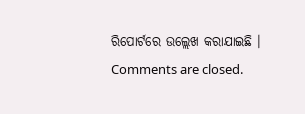ରିପୋର୍ଟରେ ଉଲ୍ଲେଖ କରାଯାଇଛି ।
Comments are closed.